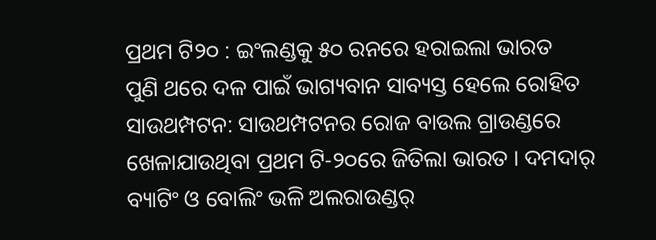ପ୍ରଥମ ଟି୨୦ : ଇଂଲଣ୍ଡକୁ ୫୦ ରନରେ ହରାଇଲା ଭାରତ
ପୁଣି ଥରେ ଦଳ ପାଇଁ ଭାଗ୍ୟବାନ ସାବ୍ୟସ୍ତ ହେଲେ ରୋହିତ
ସାଉଥମ୍ପଟନ: ସାଉଥମ୍ପଟନର ରୋଜ ବାଉଲ ଗ୍ରାଉଣ୍ଡରେ ଖେଳାଯାଉଥିବା ପ୍ରଥମ ଟି-୨୦ରେ ଜିତିଲା ଭାରତ । ଦମଦାର୍ ବ୍ୟାଟିଂ ଓ ବୋଲିଂ ଭଳି ଅଲରାଉଣ୍ଡର୍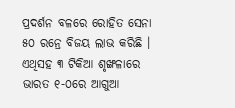ପ୍ରଦର୍ଶନ ବଳରେ ରୋହିତ ସେନା ୫୦ ରନ୍ରେ ବିଜୟ ଲାଭ କରିଛି । ଏଥିସହ ୩ ଟିକିଆ ଶୃଙ୍ଖଳାରେ ଭାରତ ୧-୦ରେ ଆଗୁଆ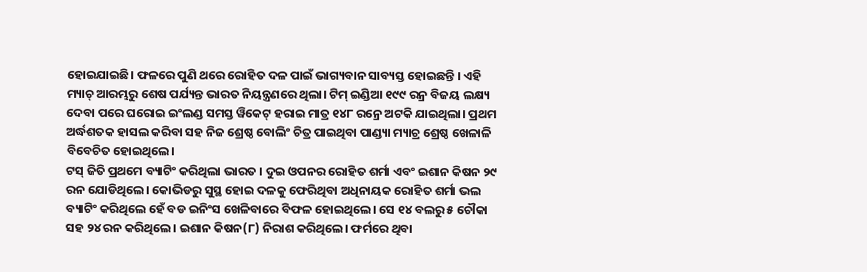ହୋଇଯାଇଛି। ଫଳରେ ପୁଣି ଥରେ ରୋହିତ ଦଳ ପାଇଁ ଭାଗ୍ୟବାନ ସାବ୍ୟସ୍ତ ହୋଇଛନ୍ତି । ଏହି ମ୍ୟାଚ୍ ଆରମ୍ଭରୁ ଶେଷ ପର୍ଯ୍ୟନ୍ତ ଭାରତ ନିୟନ୍ତ୍ରଣରେ ଥିଲା। ଟିମ୍ ଇଣ୍ଡିଆ ୧୯୯ ରନ୍ର ବିଜୟ ଲକ୍ଷ୍ୟ ଦେବା ପରେ ଘରୋଇ ଇଂଲଣ୍ଡ ସମସ୍ତ ୱିକେଟ୍ ହରାଇ ମାତ୍ର ୧୪୮ ରନ୍ରେ ଅଟକି ଯାଇଥିଲା। ପ୍ରଥମ ଅର୍ଦ୍ଧଶତକ ହାସଲ କରିବା ସହ ନିଜ ଶ୍ରେଷ୍ଠ ବୋଲିଂ ଚିତ୍ର ପାଇଥିବା ପାଣ୍ଡ୍ୟା ମ୍ୟାଚ୍ର ଶ୍ରେଷ୍ଠ ଖେଳାଳି ବିବେଚିତ ହୋଇଥିଲେ।
ଟସ୍ ଜିତି ପ୍ରଥମେ ବ୍ୟାଟିଂ କରିଥିଲା ଭାରତ । ଦୁଇ ଓପନର ରୋହିତ ଶର୍ମା ଏବଂ ଇଶାନ କିଷନ ୨୯ ରନ ଯୋଡିଥିଲେ। କୋଭିଡରୁ ସୁସ୍ଥ ହୋଇ ଦଳକୁ ଫେରିଥିବା ଅଧିନାୟକ ରୋହିତ ଶର୍ମା ଭଲ ବ୍ୟାଟିଂ କରିଥିଲେ ହେଁ ବଡ ଇନିଂସ ଖେଳିବାରେ ବିଫଳ ହୋଇଥିଲେ। ସେ ୧୪ ବଲରୁ ୫ ଚୌକା ସହ ୨୪ ରନ କରିଥିଲେ। ଇଶାନ କିଷନ(୮) ନିରାଶ କରିଥିଲେ। ଫର୍ମରେ ଥିବା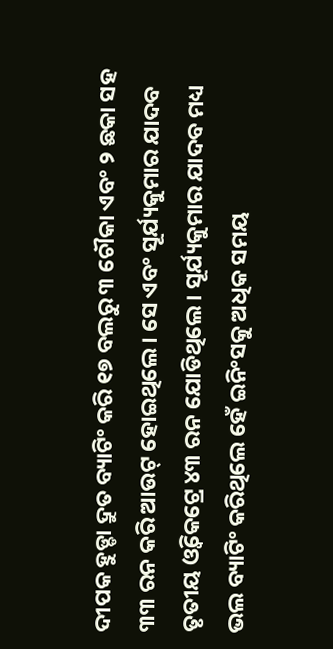ଦୀପକ ହୁଡ୍ଡା ଦ୍ରୁତ ବ୍ୟାଟିଂ କରି ୧୭ ବଲରୁ ୩ ଚୌକା ଏବଂ ୨ ଛକା ସହ ୩୩ ରନ କରି ଆଉଟ୍ ହୋଇଥିଲେ। ସେ ଏବଂ ସୂର୍ଯ୍ୟକୁମାର ଯାଦବ ତୃତୀୟ ଓ୍ଵିକେଟ୍ରେ ୪୩ ରନ ଯୋଡିଥିଲେ। ସୂର୍ଯ୍ୟକୁମାର ଯାଦବ ମଧ୍ୟ ଭଲ ବ୍ୟାଟିଂ କରିଥିଲେ ହେଁ ଇନିଂସକୁ ଅଧିକ ସମୟ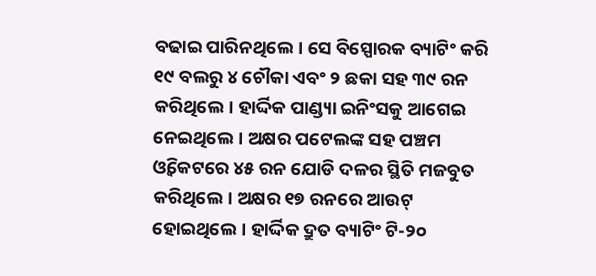ବଢାଇ ପାରିନଥିଲେ। ସେ ବିସ୍ପୋରକ ବ୍ୟାଟିଂ କରି ୧୯ ବଲରୁ ୪ ଚୌକା ଏବଂ ୨ ଛକା ସହ ୩୯ ରନ କରିଥିଲେ। ହାର୍ଦ୍ଦିକ ପାଣ୍ଡ୍ୟା ଇନିଂସକୁ ଆଗେଇ ନେଇଥିଲେ। ଅକ୍ଷର ପଟେଲଙ୍କ ସହ ପଞ୍ଚମ ଓ୍ଵିକେଟରେ ୪୫ ରନ ଯୋଡି ଦଳର ସ୍ଥିତି ମଜବୁତ କରିଥିଲେ। ଅକ୍ଷର ୧୭ ରନରେ ଆଉଟ୍ ହୋଇଥିଲେ। ହାର୍ଦ୍ଦିକ ଦ୍ରୁତ ବ୍ୟାଟିଂ ଟି-୨୦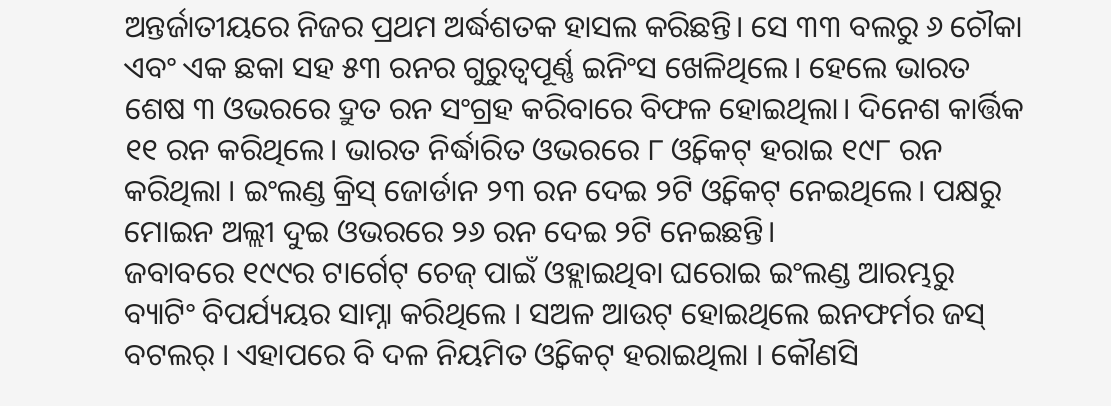ଅନ୍ତର୍ଜାତୀୟରେ ନିଜର ପ୍ରଥମ ଅର୍ଦ୍ଧଶତକ ହାସଲ କରିଛନ୍ତି। ସେ ୩୩ ବଲରୁ ୬ ଚୌକା ଏବଂ ଏକ ଛକା ସହ ୫୩ ରନର ଗୁରୁତ୍ଵପୂର୍ଣ୍ଣ ଇନିଂସ ଖେଳିଥିଲେ। ହେଲେ ଭାରତ ଶେଷ ୩ ଓଭରରେ ଦ୍ରୁତ ରନ ସଂଗ୍ରହ କରିବାରେ ବିଫଳ ହୋଇଥିଲା। ଦିନେଶ କାର୍ତ୍ତିକ ୧୧ ରନ କରିଥିଲେ। ଭାରତ ନିର୍ଦ୍ଧାରିତ ଓଭରରେ ୮ ଓ୍ଵିକେଟ୍ ହରାଇ ୧୯୮ ରନ କରିଥିଲା । ଇଂଲଣ୍ଡ କ୍ରିସ୍ ଜୋର୍ଡାନ ୨୩ ରନ ଦେଇ ୨ଟି ଓ୍ଵିକେଟ୍ ନେଇଥିଲେ। ପକ୍ଷରୁ ମୋଇନ ଅଲ୍ଲୀ ଦୁଇ ଓଭରରେ ୨୬ ରନ ଦେଇ ୨ଟି ନେଇଛନ୍ତି।
ଜବାବରେ ୧୯୯ର ଟାର୍ଗେଟ୍ ଚେଜ୍ ପାଇଁ ଓହ୍ଲାଇଥିବା ଘରୋଇ ଇଂଲଣ୍ଡ ଆରମ୍ଭରୁ ବ୍ୟାଟିଂ ବିପର୍ଯ୍ୟୟର ସାମ୍ନା କରିଥିଲେ । ସଅଳ ଆଉଟ୍ ହୋଇଥିଲେ ଇନଫର୍ମର ଜସ୍ ବଟଲର୍ । ଏହାପରେ ବି ଦଳ ନିୟମିତ ଓ୍ୱିକେଟ୍ ହରାଇଥିଲା । କୌଣସି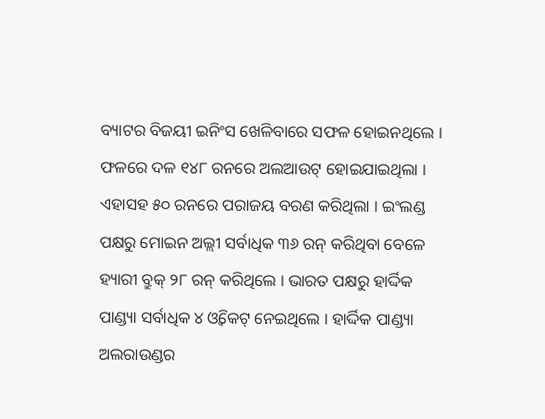ବ୍ୟାଟର ବିଜୟୀ ଇନିଂସ ଖେଳିବାରେ ସଫଳ ହୋଇନଥିଲେ । ଫଳରେ ଦଳ ୧୪୮ ରନରେ ଅଲଆଉଟ୍ ହୋଇଯାଇଥିଲା । ଏହାସହ ୫୦ ରନରେ ପରାଜୟ ବରଣ କରିଥିଲା । ଇଂଲଣ୍ଡ ପକ୍ଷରୁ ମୋଇନ ଅଲ୍ଲୀ ସର୍ବାଧିକ ୩୬ ରନ୍ କରିଥିବା ବେଳେ ହ୍ୟାରୀ ବ୍ରୁକ୍ ୨୮ ରନ୍ କରିଥିଲେ । ଭାରତ ପକ୍ଷରୁ ହାର୍ଦ୍ଦିକ ପାଣ୍ଡ୍ୟା ସର୍ବାଧିକ ୪ ଓ୍ୱିକେଟ୍ ନେଇଥିଲେ । ହାର୍ଦ୍ଦିକ ପାଣ୍ଡ୍ୟା ଅଲରାଉଣ୍ଡର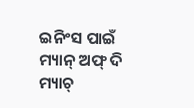ଇନିଂସ ପାଇଁ ମ୍ୟାନ୍ ଅଫ୍ ଦି ମ୍ୟାଚ୍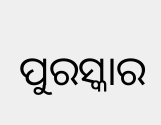ପୁରସ୍କାର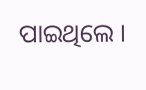ପାଇଥିଲେ ।